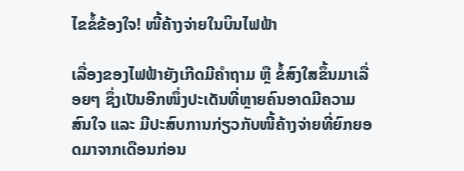ໄຂຂໍ້ຂ້ອງໃຈ! ໜີ້ຄ້າງຈ່າຍໃນບິນໄຟຟ້າ

ເລື່ອງຂອງໄຟຟ້າຍັງເກີດມີຄຳຖາມ ຫຼື ຂໍ້ສົງໃສຂຶ້ນມາເລື່ອຍໆ ຊຶ່ງເປັນອີກໜຶ່ງປະເດັນທີ່ຫຼາຍຄົນອາດມີຄວາມສົນໃຈ ແລະ ມີປະສົບການກ່ຽວກັບໜີ້ຄ້າງຈ່າຍທີ່ຍົກຍອດມາຈາກເດືອນກ່ອນ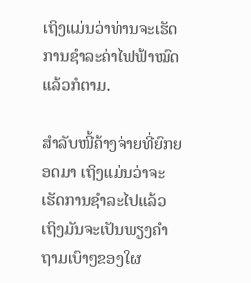ເຖິງແມ່ນວ່າທ່ານຈະເຮັດການຊຳລະຄ່າໄຟຟ້າໝົດແລ້ວກໍຕາມ.

ສຳລັບໜີ້ຄ້າງຈ່າຍທີ່ຍົກຍອດມາ ເຖິງແມ່ນວ່າຈະເຮັດການຊຳລະໄປແລ້ວ ເຖິງມັນຈະເປັນພຽງຄຳຖາມເບົາໆຂອງໃຜ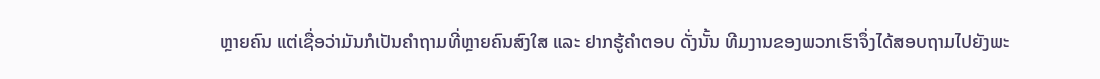ຫຼາຍຄົນ ແຕ່ເຊື່ອວ່າມັນກໍເປັນຄຳຖາມທີ່ຫຼາຍຄົນສົງໃສ ແລະ ຢາກຮູ້ຄຳຕອບ ດັ່ງນັ້ນ ທີມງານຂອງພວກເຮົາຈຶ່ງໄດ້ສອບຖາມໄປຍັງພະ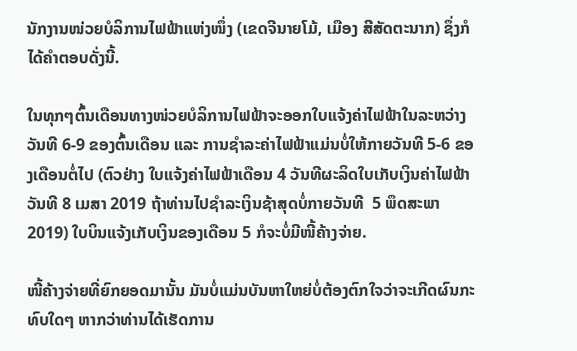ນັກງານໜ່ວຍບໍລິການໄຟຟ້າແຫ່ງໜຶ່ງ (ເຂດຈີນາຍໂມ້, ເມືອງ ສີສັດຕະນາກ) ຊຶ່ງກໍໄດ້ຄຳຕອບດັ່ງນີ້.

ໃນທຸກໆຕົ້ນເດືອນທາງໜ່ວຍບໍລິການໄຟຟ້າຈະອອກໃບແຈ້ງຄ່າໄຟຟ້າໃນລະຫວ່າງວັນທີ 6-9 ຂອງຕົ້ນເດືອນ ແລະ ການຊຳລະຄ່າໄຟຟ້າແມ່ນບໍ່ໃຫ້ກາຍວັນທີ 5-6 ຂອງເດືອນຕໍ່ໄປ (ຕົວຢ່າງ ໃບແຈ້ງຄ່າໄຟຟ້າເດືອນ 4 ວັນທີຜະລິດໃບເກັບເງິນຄ່າໄຟຟ້າ ວັນທີ 8 ເມສາ 2019 ຖ້າທ່ານໄປຊຳລະເງິນຊ້າສຸດບໍ່ກາຍວັນທີ  5 ພຶດສະພາ 2019) ໃບບິນແຈ້ງເກັບເງິນຂອງເດືອນ 5 ກໍຈະບໍ່ມີໜີ້ຄ້າງຈ່າຍ.

ໜີ້ຄ້າງຈ່າຍທີ່ຍົກຍອດມານັ້ນ ມັນບໍ່ແມ່ນບັນຫາໃຫຍ່ບໍ່ຕ້ອງຕົກໃຈວ່າຈະເກີດຜົນກະທົບໃດໆ ຫາກວ່າທ່ານໄດ້ເຮັດການ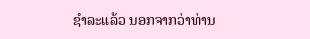ຊໍາລະແລ້ວ ນອກຈາກວ່າທ່ານ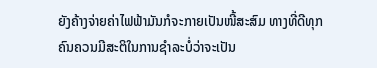ຍັງຄ້າງຈ່າຍຄ່າໄຟຟ້າມັນກໍຈະກາຍເປັນໜີ້ສະສົມ ທາງທີ່ດີທຸກຄົນຄວນມີສະຕິໃນການຊໍາລະບໍ່ວ່າຈະເປັນ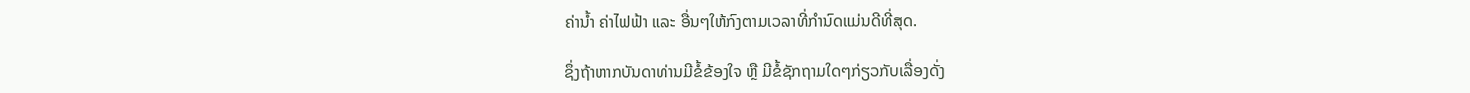ຄ່ານ້ຳ ຄ່າໄຟຟ້າ ແລະ ອື່ນໆໃຫ້ກົງຕາມເວລາທີ່ກຳນົດແມ່ນດີທີ່ສຸດ.

ຊຶ່ງຖ້າຫາກບັນດາທ່ານມີຂໍ້ຂ້ອງໃຈ ຫຼື ມີຂໍ້ຊັກຖາມໃດໆກ່ຽວກັບເລື່ອງດັ່ງ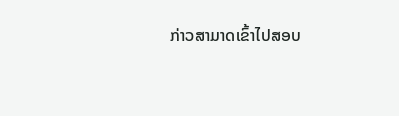ກ່າວສາມາດເຂົ້າໄປສອບ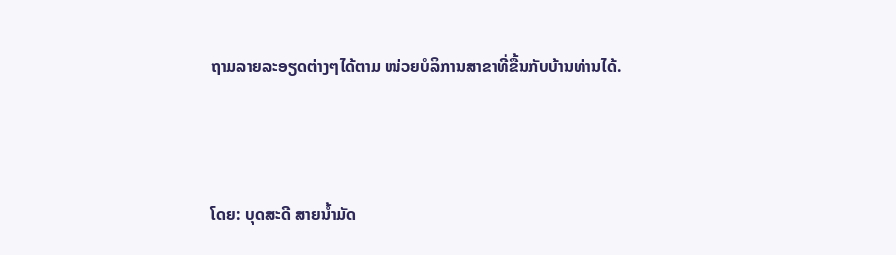ຖາມລາຍລະອຽດຕ່າງໆໄດ້ຕາມ ໜ່ວຍບໍລິການສາຂາທີ່ຂື້ນກັບບ້ານທ່ານໄດ້.



ໂດຍ: ບຸດສະດີ ສາຍນ້ຳມັດ